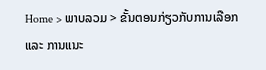Home > ພາບລວມ > ຂັ້ນຕອນກ່ຽວກັບການເລືອກ ແລະ ການແນະ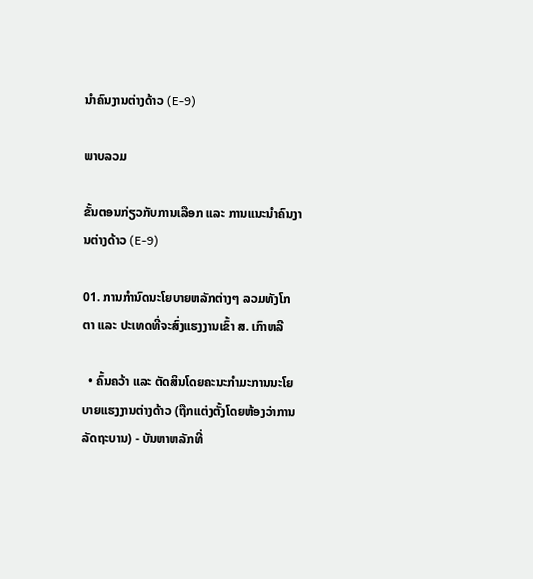ນຳຄົນງານຕ່າງດ້າວ (E-9)

ພາບລວມ

ຂັ້ນຕອນກ່ຽວກັບການເລືອກ ແລະ ການແນະນຳຄົນງານຕ່າງດ້າວ (E-9)

01. ການກຳນົດນະໂຍບາຍຫລັກຕ່າງໆ ລວມທັງໂກຕາ ແລະ ປະເທດທີ່ຈະສົ່ງແຮງງານເຂົ້າ ສ. ເກົາຫລີ

  • ຄົ້ນຄວ້າ ແລະ ຕັດສິນໂດຍຄະນະກຳມະການນະໂຍບາຍແຮງງານຕ່າງດ້າວ (ຖືກແຕ່ງຕັ້ງໂດຍຫ້ອງວ່າການລັດຖະບານ) - ບັນຫາຫລັກທີ່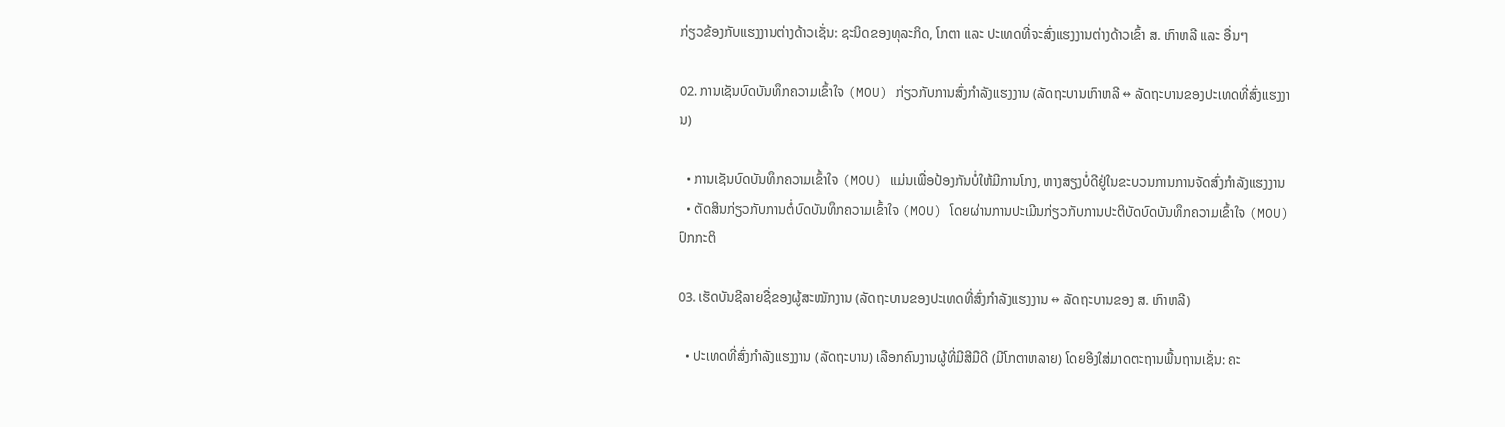ກ່ຽວຂ້ອງກັບແຮງງານຕ່າງດ້າວເຊັ່ນ: ຊະນິດຂອງທຸລະກິດ, ໂກຕາ ແລະ ປະເທດທີ່ຈະສົ່ງແຮງງານຕ່າງດ້າວເຂົ້າ ສ. ເກົາຫລີ ແລະ ອື່ນໆ

02. ການເຊັນບົດບັນທຶກຄວາມເຂົ້າໃຈ (MOU) ກ່ຽວກັບການສົ່ງກຳລັງແຮງງານ (ລັດຖະບານເກົາຫລີ ↔ ລັດຖະບານຂອງປະເທດທີ່ສົ່ງແຮງງານ)

  • ການເຊັນບົດບັນທຶກຄວາມເຂົ້າໃຈ (MOU) ແມ່ນເພື່ອປ້ອງກັນບໍ່ໃຫ້ມີການໂກງ, ຫາງສຽງບໍ່ດີຢູ່ໃນຂະບວນການການຈັດສົ່ງກຳລັງແຮງງານ
  • ຕັດສິນກ່ຽວກັບການຕໍ່ບົດບັນທຶກຄວາມເຂົ້າໃຈ (MOU) ໂດຍຜ່ານການປະເມີນກ່ຽວກັບການປະຕິບັດບົດບັນທຶກຄວາມເຂົ້າໃຈ (MOU) ປົກກະຕິ

03. ເຮັດບັນຊີລາຍຊື່ຂອງຜູ້ສະໝັກງານ (ລັດຖະບານຂອງປະເທດທີ່ສົ່ງກຳລັງແຮງງານ ↔ ລັດຖະບານຂອງ ສ. ເກົາຫລີ)

  • ປະເທດທີ່ສົ່ງກຳລັງແຮງງານ (ລັດຖະບານ) ເລືອກຄົນງານຜູ້ທີ່ມີສີມືດີ (ມີໂກຕາຫລາຍ) ໂດຍອີງໃສ່ມາດຕະຖານພື້ນຖານເຊັ່ນ: ຄະ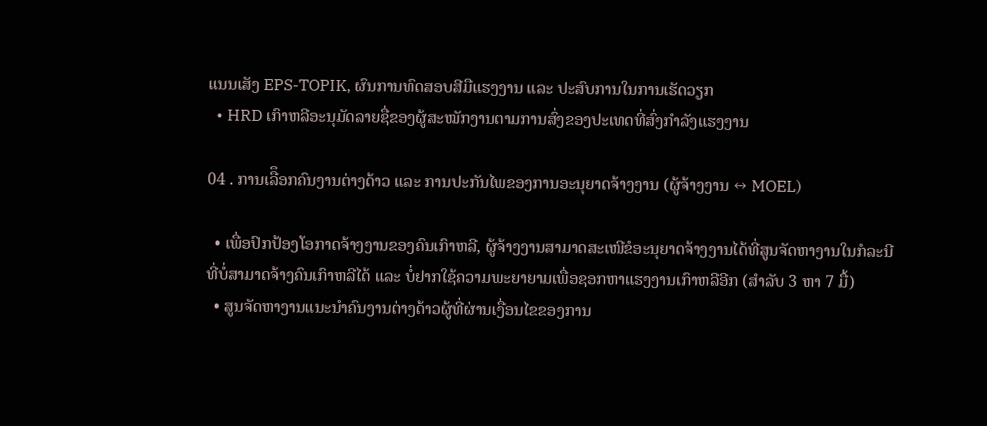ແນນເສັງ EPS-TOPIK, ຜົນການທົດສອບສີມືແຮງງານ ແລະ ປະສົບການໃນການເຮັດວຽກ
  • HRD ເກົາຫລີອະນຸມັດລາຍຊື່ຂອງຜູ້ສະໝັກງານຕາມການສົ່ງຂອງປະເທດທີ່ສົ່ງກຳລັງແຮງງານ

04 . ການເລືຶອກຄົນງານຕ່າງດ້າວ ແລະ ການປະກັນໄພຂອງການອະນຸຍາດຈ້າງງານ (ຜູ້ຈ້າງງານ ↔ MOEL)

  • ເພື່ອປົກປ້ອງໂອກາດຈ້າງງານຂອງຄົນເກົາຫລີ, ຜູ້ຈ້າງງານສາມາດສະເໜີຂໍອະນຸຍາດຈ້າງງານໄດ້ທີ່ສູນຈັດຫາງານໃນກໍລະນີທີ່ບໍ່ສາມາດຈ້າງຄົນເກົາຫລີໄດ້ ແລະ ບໍ່ຢາກໃຊ້ຄວາມພະຍາຍາມເພື່ອຊອກຫາແຮງງານເກົາຫລີອີກ (ສຳລັບ 3 ຫາ 7 ມື້)
  • ສູນຈັດຫາງານແນະນຳຄົນງານຕ່າງດ້າວຜູ້ທີ່ຜ່ານເງື່ອນໄຂຂອງການ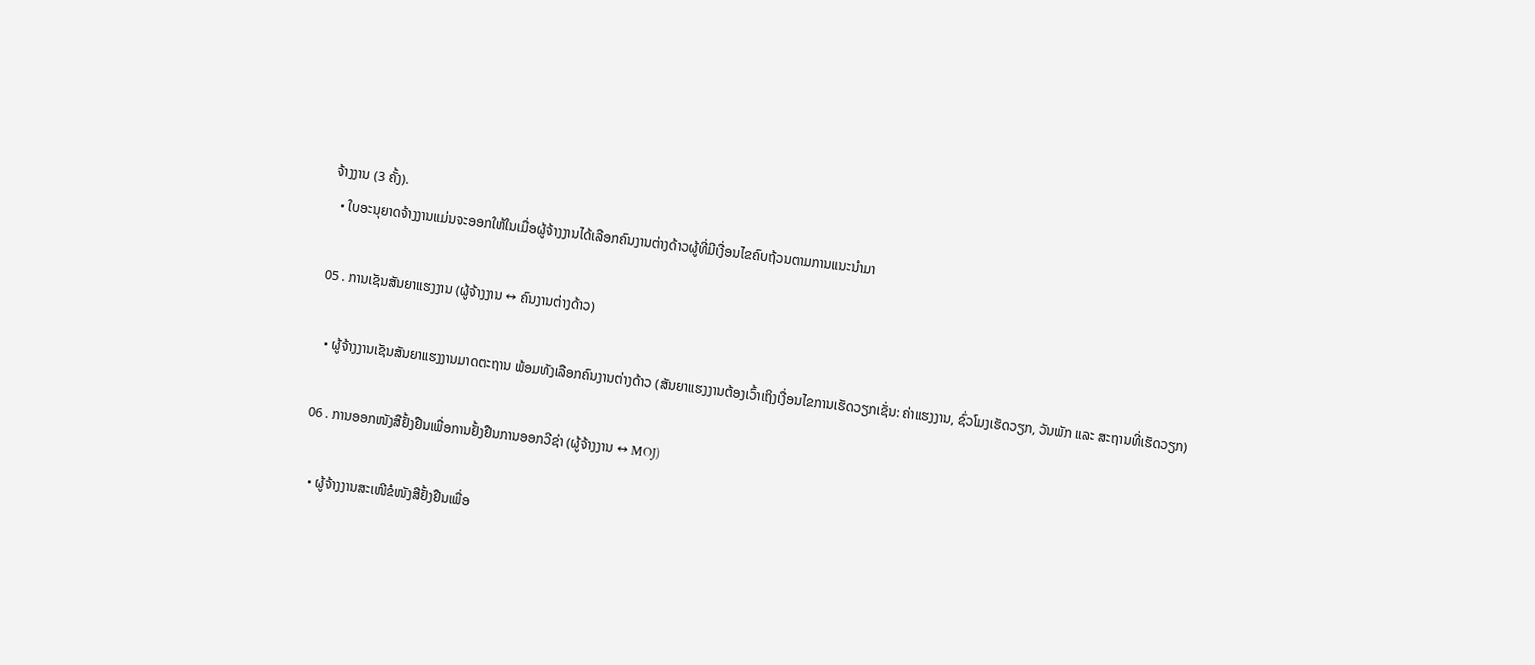ຈ້າງງານ (3 ຄັ້ງ).
  • ໃບອະນຸຍາດຈ້າງງານແມ່ນຈະອອກໃຫ້ໃນເມື່ອຜູ້ຈ້າງງານໄດ້ເລືອກຄົນງານຕ່າງດ້າວຜູ້ທີ່ມີເງື່ອນໄຂຄົບຖ້ວນຕາມການແນະນຳມາ

05 . ການເຊັນສັນຍາແຮງງານ (ຜູ້ຈ້າງງານ ↔ ຄົນງານຕ່າງດ້າວ)

  • ຜູ້ຈ້າງງານເຊັນສັນຍາແຮງງານມາດຕະຖານ ພ້ອມທັງເລືອກຄົນງານຕ່າງດ້າວ (ສັນຍາແຮງງານຕ້ອງເວົ້າເຖິງເງື່ອນໄຂການເຮັດວຽກເຊັ່ນ: ຄ່າແຮງງານ, ຊົ່ວໂມງເຮັດວຽກ, ວັນພັກ ແລະ ສະຖານທີ່ເຮັດວຽກ)

06 . ການອອກໜັງສືຢັ້ງຢືນເພື່ອການຢັ້ງຢືນການອອກວີຊ່າ (ຜູ້ຈ້າງງານ ↔ MOJ)

  • ຜູ້ຈ້າງງານສະເໜີຂໍໜັງສືຢັ້ງຢືນເພື່ອ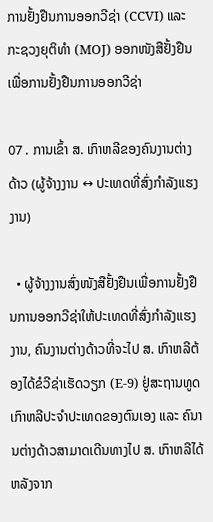ການຢັ້ງຢືນການອອກວີຊ່າ (CCVI) ແລະ ກະຊວງຍຸຕິທຳ (MOJ) ອອກໜັງສືຢັ້ງຢືນເພື່ອການຢັ້ງຢືນການອອກວີຊ່າ

07 . ການເຂົ້າ ສ. ເກົາຫລີຂອງຄົນງານຕ່າງດ້າວ (ຜູ້ຈ້າງງານ ↔ ປະເທດທີ່ສົ່ງກຳລັງແຮງງານ)

  • ຜູ້ຈ້າງງານສົ່ງໜັງສືຢັ້ງຢືນເພື່ອການຢັ້ງຢືນການອອກວີຊ່າໃຫ້ປະເທດທີ່ສົ່ງກຳລັງແຮງງານ, ຄົນງານຕ່າງດ້າວທີ່ຈະໄປ ສ. ເກົາຫລີຕ້ອງໄດ້ຂໍວີຊ່າເຮັດວຽກ (E-9) ຢູ່ສະຖານທູດເກົາຫລີປະຈຳປະເທດຂອງຕົນເອງ ແລະ ຄົນານຕ່າງດ້າວສາມາດເດີນທາງໄປ ສ. ເກົາຫລີໄດ້ຫລັງຈາກ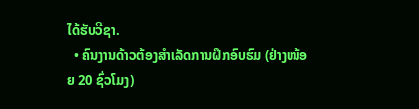ໄດ້ຮັບວີຊາ.
  • ຄົນງານດ້າວຕ້ອງສໍາເລັດການຝຶກອົບຮົມ (ຢ່າງໜ້ອຍ 20 ຊົ່ວໂມງ)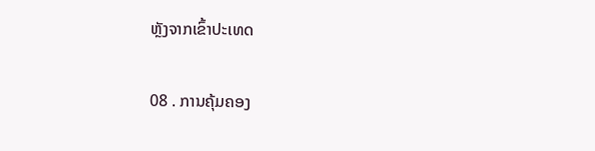ຫຼັງຈາກເຂົ້າປະເທດ

08 . ການຄຸ້ມຄອງ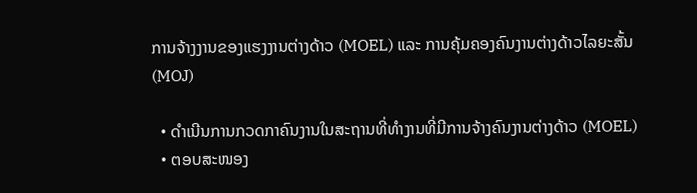ການຈ້າງງານຂອງແຮງງານຕ່າງດ້າວ (MOEL) ແລະ ການຄຸ້ມຄອງຄົນງານຕ່າງດ້າວໄລຍະສັ້ນ (MOJ)

  • ດຳເນີນການກວດກາຄົນງານໃນສະຖານທີ່ທຳງານທີ່ມີການຈ້າງຄົນງານຕ່າງດ້າວ (MOEL)
  • ຕອບສະໜອງ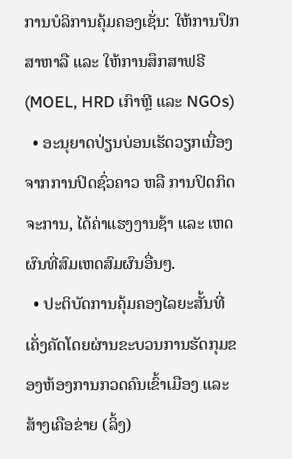ການບໍລິການຄຸ້ມຄອງເຊັ່ນ: ໃຫ້ການປຶກສາຫາລື ແລະ ໃຫ້ການສຶກສາຟຣີ (MOEL, HRD ເກົາຫຼີ ແລະ NGOs)
  • ອະນຸຍາດປ່ຽນບ່ອນເຮັດວຽກເນື່ອງຈາກການປິດຊົ່ວຄາວ ຫລື ການປິດກິດຈະການ, ໄດ້ຄ່າແຮງງານຊ້າ ແລະ ເຫດຜົນທີ່ສົມເຫດສົມຜົນອື່ນໆ.
  • ປະຕິບັດການຄຸ້ມຄອງໄລຍະສັ້ນທີ່ເຄັ່ງຄັດໂດຍຜ່ານຂະບວນການຮັດກຸມຂອງຫ້ອງການກວດຄົນເຂົ້າເມືອງ ແລະ ສ້າງເຄືອຂ່າຍ (ລິ້ງ)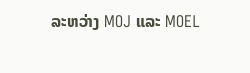ລະຫວ່າງ MOJ ແລະ MOEL